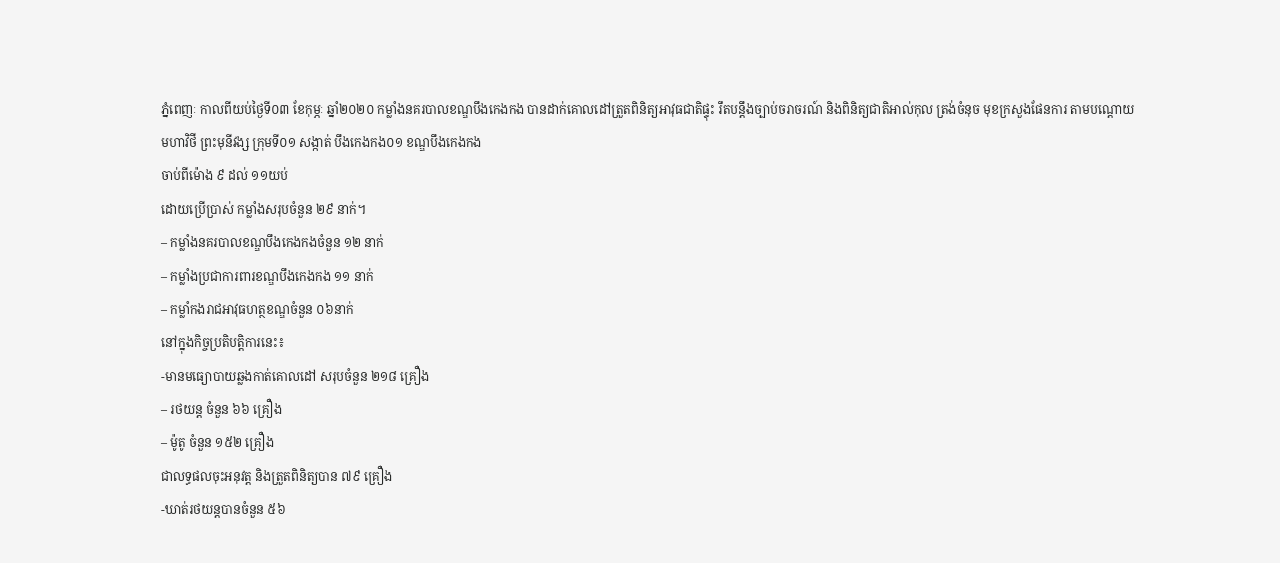ភ្នំពេញៈ កាលពីយប់ថ្ងៃទី០៣ ខែកុម្ភៈ ឆ្នាំ២០២០ កម្លាំងនគរបាលខណ្ឌបឹងកេងកង បានដាក់គោលដៅត្រួតពិនិត្យអាវុធជាតិផ្ទុះ រឹតបន្តឹងច្បាប់ចរាចរណ៍ និងពិនិត្យជាតិអាល់កុល ត្រង់ចំនុច មុខក្រសួងផែនការ តាមបណ្តោយ មហាវិថី ព្រះមុនីវង្ស ក្រុមទី០១ សង្កាត់ បឹងកេងកង០១ ខណ្ឌបឹងកេងកង
ចាប់ពីម៉ោង ៩ ដល់ ១១យប់
ដោយប្រើប្រាស់ កម្លាំងសរុបចំនួន ២៩ នាក់។
– កម្លាំងនគរបាលខណ្ឌបឹងកេងកងចំនួន ១២ នាក់
– កម្លាំងប្រជាការពារខណ្ឌបឹងកេងកង ១១ នាក់
– កម្លាំកងរាជអាវុធហត្ថខណ្ឌចំនួន ០៦នាក់
នៅក្នុងកិច្ចប្រតិបត្តិការនេះ៖
-មានមធ្យោបាយឆ្លងកាត់គោលដៅ សរុបចំនួន ២១៨ គ្រឿង
– រថយន្ត ចំនួន ៦៦ គ្រឿង
– ម៉ូតូ ចំនួន ១៥២ គ្រឿង
ជាលទ្ធផលចុះឣនុវត្ត និងត្រួតពិនិត្យបាន ៧៩ គ្រឿង
-ឃាត់រថយន្តបានចំនួន ៥៦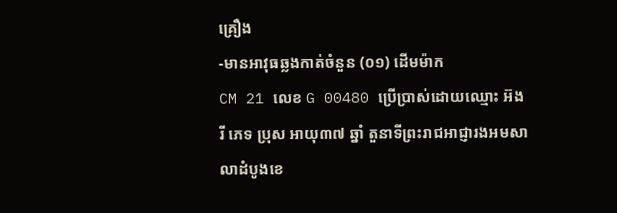គ្រឿង
-មានអាវុធឆ្លងកាត់ចំនួន (០១) ដើមម៉ាក
CM 21 លេខ G 00480 ប្រើប្រាស់ដោយឈ្មោះ អ៊ង រី ភេទ ប្រុស អាយុ៣៧ ឆ្នាំ តួនាទីព្រះរាជអាជ្ញារងអមសាលាដំបូងខេ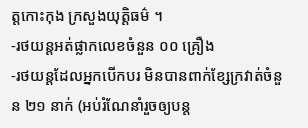ត្តកោះកុង ក្រសួងយុត្តិធម៌ ។
-រថយន្តឣត់ផ្លាកលេខចំនួន ០០ គ្រឿង
-រថយន្តដែលឣ្នកបើកបរ មិនបានពាក់ខ្សែក្រវាត់ចំនួន ២១ នាក់ (ឣប់រំណែនាំរួចឲ្យបន្ត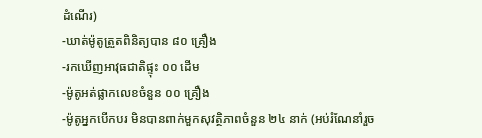ដំណើរ)
-ឃាត់ម៉ូតូត្រួតពិនិត្យបាន ៨០ គ្រឿង
-រកឃើញឣាវុធជាតិផ្ទុះ ០០ ដើម
-ម៉ូតូឣត់ផ្លាកលេខចំនួន ០០ គ្រឿង
-ម៉ូតូឣ្នកបើកបរ មិនបានពាក់មួកសុវត្ថិភាពចំនួន ២៤ នាក់ (ឣប់រំណែនាំរួច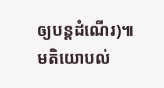ឲ្យបន្តដំណើរ)៕
មតិយោបល់